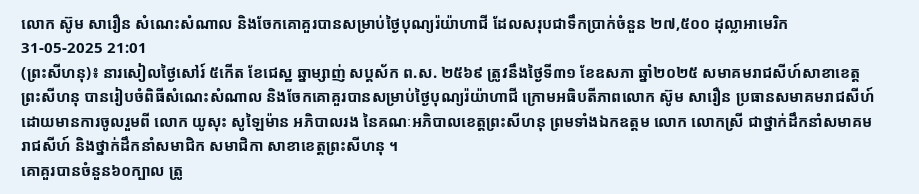លោក ស៊ូម សារឿន សំណេះសំណាល និងចែកគោគួរបានសម្រាប់ថ្ងៃបុណ្យរ៉យ៉ាហាជី ដែលសរុបជាទឹកប្រាក់ចំនួន ២៧,៥០០ ដុល្លាអាមេរិក
31-05-2025 21:01
(ព្រះសីហនុ)៖ នារសៀលថ្ងៃសៅរ៍ ៥កើត ខែជេស្ឋ ឆ្នាម្សាញ់ សប្តស័ក ព.ស. ២៥៦៩ ត្រូវនឹងថ្ងៃទី៣១ ខែឧសភា ឆ្នាំ២០២៥ សមាគមរាជសីហ៍សាខាខេត្តព្រះសីហនុ បានរៀបចំពិធីសំណេះសំណាល និងចែកគោគួរបានសម្រាប់ថ្ងៃបុណ្យរ៉យ៉ាហាជី ក្រោមអធិបតីភាពលោក ស៊ូម សារឿន ប្រធានសមាគមរាជសីហ៍ ដោយមានការចូលរួមពី លោក យូសុះ សូឡៃម៉ាន អភិបាលរង នៃគណៈអភិបាលខេត្តព្រះសីហនុ ព្រមទាំងឯកឧត្តម លោក លោកស្រី ជាថ្នាក់ដឹកនាំសមាគមរាជសីហ៍ និងថ្នាក់ដឹកនាំសមាជិក សមាជិកា សាខាខេត្តព្រះសីហនុ ។
គោគួរបានចំនួន៦០ក្បាល ត្រូ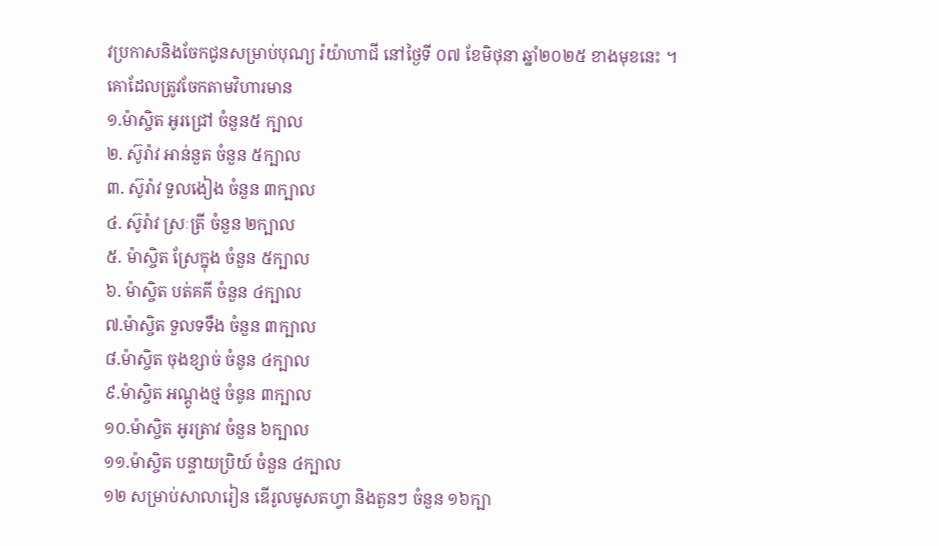វប្រកាសនិងចែកជូនសម្រាប់បុណ្យ រ៉យ៉ាហាជី នៅថ្ងៃទី ០៧ ខែមិថុនា ឆ្នាំ២០២៥ ខាងមុខនេះ ។
គោដែលត្រូវចែកតាមវិហារមាន
១.ម៉ាស្ចិត អូរជ្រៅ ចំនួន៥ ក្បាល
២. ស៊ូរ៉ាវ អាន់នួត ចំនួន ៥ក្បាល
៣. ស៊ូរ៉ាវ ទួលងៀង ចំនួន ៣ក្បាល
៤. ស៊ូរ៉ាវ ស្រៈត្រី ចំនួន ២ក្បាល
៥. ម៉ាស្ចិត ស្រែក្នុង ចំនួន ៥ក្បាល
៦. ម៉ាស្ចិត បត់គគី ចំនួន ៤ក្បាល
៧.ម៉ាស្ចិត ទួលទទឹង ចំនួន ៣ក្បាល
៨.ម៉ាស្ចិត ចុងខ្សាច់ ចំនូន ៤ក្បាល
៩.ម៉ាស្ចិត អណ្តូងថ្ម ចំនូន ៣ក្បាល
១០.ម៉ាស្ចិត អូរត្រាវ ចំនួន ៦ក្បាល
១១.ម៉ាស្ចិត បន្ទាយប្រិយ៍ ចំនួន ៤ក្បាល
១២ សម្រាប់សាលារៀន ឌើរូលមូសតហ្វា និងតួនៗ ចំនួន ១៦ក្បា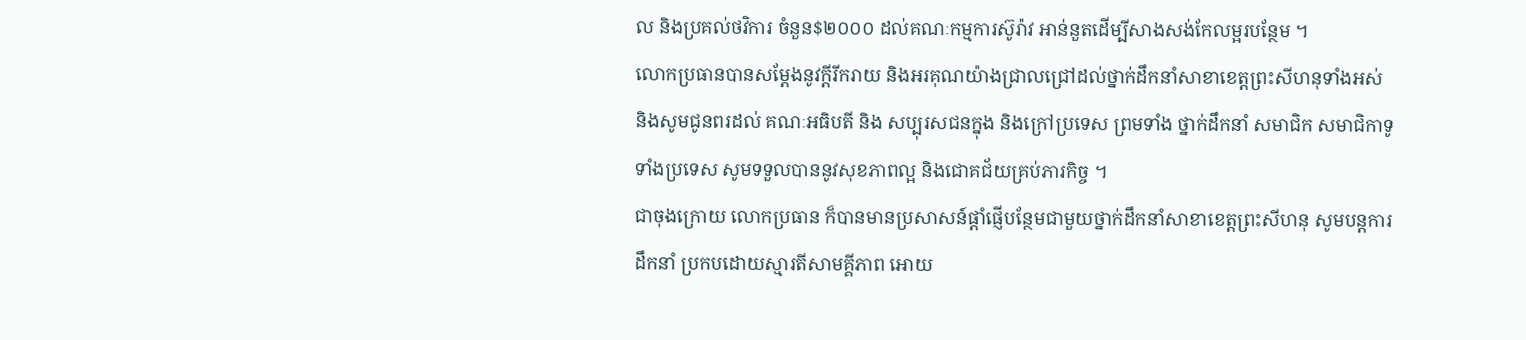ល និងប្រគល់ថវិការ ចំនួន$២០០០ ដល់គណៈកម្មការស៊ូរ៉ាវ អាន់នួតដើម្បីសាងសង់កែលម្អរបន្ថែម ។
លោកប្រធានបានសម្តែងនូវក្តីរីករាយ និងអរគុណយ៉ាងជ្រាលជ្រៅដល់ថ្នាក់ដឹកនាំសាខាខេត្តព្រះសីហនុទាំងអស់ និងសូមជូនពរដល់ គណៈអធិបតី និង សប្បុរសជនក្នុង និងក្រៅប្រទេស ព្រមទាំង ថ្នាក់ដឹកនាំ សមាជិក សមាជិកាទូទាំងប្រទេស សូមទទួលបាននូវសុខភាពល្អ និងជោគជ័យគ្រប់ភារកិច្ច ។
ជាចុងក្រោយ លោកប្រធាន ក៏បានមានប្រសាសន៍ផ្តាំផ្ញើបន្ថែមជាមួយថ្នាក់ដឹកនាំសាខាខេត្តព្រះសីហនុ សូមបន្តការដឹកនាំ ប្រកបដោយស្មារតីសាមគ្គីភាព អោយ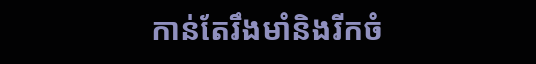កាន់តែរឹងមាំនិងរីកចំ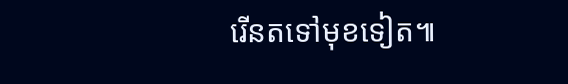រើនតទៅមុខទៀត៕